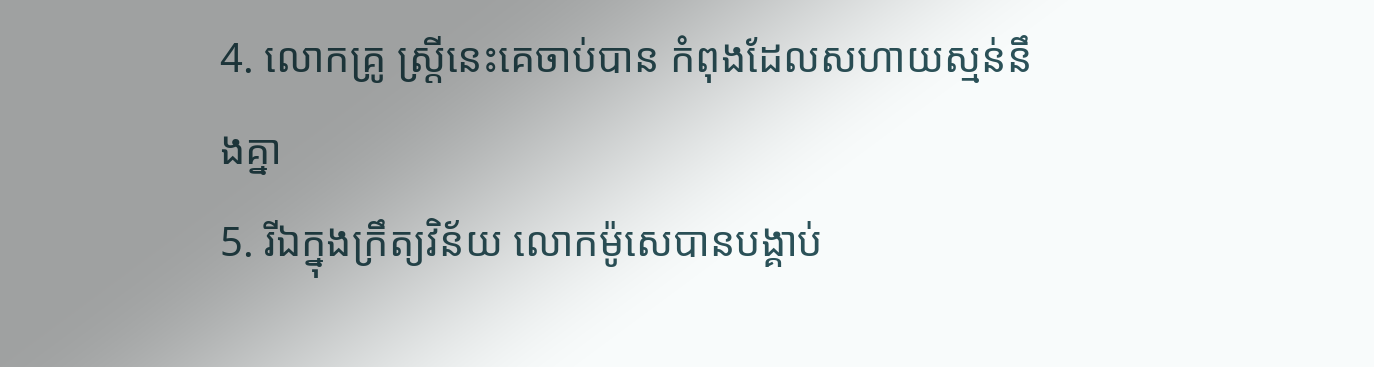4. លោកគ្រូ ស្ត្រីនេះគេចាប់បាន កំពុងដែលសហាយស្មន់នឹងគ្នា
5. រីឯក្នុងក្រឹត្យវិន័យ លោកម៉ូសេបានបង្គាប់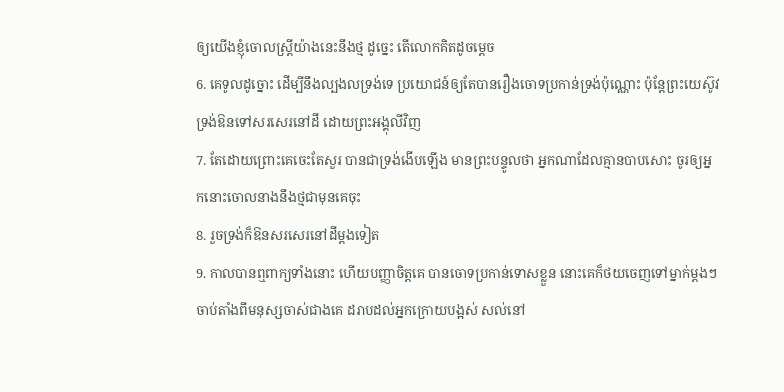ឲ្យយើងខ្ញុំចោលស្ត្រីយ៉ាងនេះនឹងថ្ម ដូច្នេះ តើលោកគិតដូចម្តេច
6. គេទូលដូច្នោះ ដើម្បីនឹងល្បងលទ្រង់ទេ ប្រយោជន៍ឲ្យតែបានរឿងចោទប្រកាន់ទ្រង់ប៉ុណ្ណោះ ប៉ុន្តែព្រះយេស៊ូវទ្រង់ឱនទៅសរសេរនៅដី ដោយព្រះអង្គុលីវិញ
7. តែដោយព្រោះគេចេះតែសួរ បានជាទ្រង់ងើបឡើង មានព្រះបន្ទូលថា អ្នកណាដែលគ្មានបាបសោះ ចូរឲ្យអ្នកនោះចោលនាងនឹងថ្មជាមុនគេចុះ
8. រួចទ្រង់ក៏ឱនសរសេរនៅដីម្តងទៀត
9. កាលបានឮពាក្យទាំងនោះ ហើយបញ្ញាចិត្តគេ បានចោទប្រកាន់ទោសខ្លួន នោះគេក៏ថយចេញទៅម្នាក់ម្តងៗ ចាប់តាំងពីមនុស្សចាស់ជាងគេ ដរាបដល់អ្នកក្រោយបង្អស់ សល់នៅ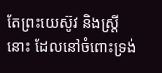តែព្រះយេស៊ូវ និងស្ត្រីនោះ ដែលនៅចំពោះទ្រង់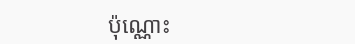ប៉ុណ្ណោះ